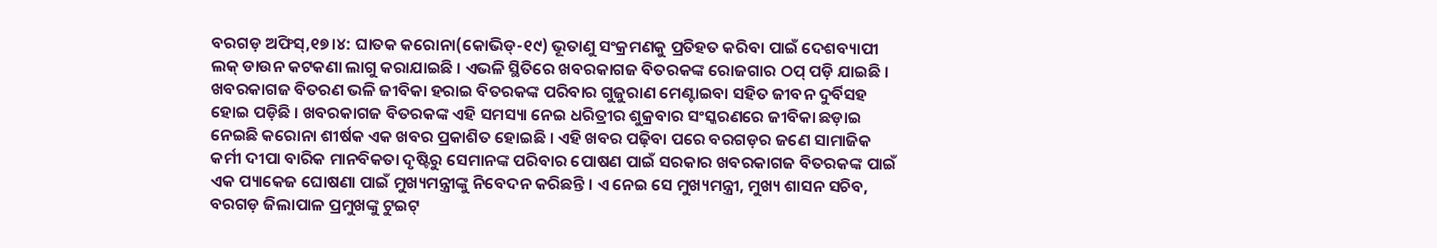ବରଗଡ଼ ଅଫିସ୍,୧୭।୪: ଘାତକ କରୋନା(କୋଭିଡ୍-୧୯) ଭୂତାଣୁ ସଂକ୍ରମଣକୁ ପ୍ରତିହତ କରିବା ପାଇଁ ଦେଶବ୍ୟାପୀ ଲକ୍ ଡାଉନ କଟକଣା ଲାଗୁ କରାଯାଇଛି । ଏଭଳି ସ୍ଥିତିରେ ଖବରକାଗଜ ବିତରକଙ୍କ ରୋଜଗାର ଠପ୍ ପଡ଼ି ଯାଇଛି । ଖବରକାଗଜ ବିତରଣ ଭଳି ଜୀବିକା ହରାଇ ବିତରକଙ୍କ ପରିବାର ଗୁଜୁରାଣ ମେଣ୍ଟାଇବା ସହିତ ଜୀବନ ଦୁର୍ବିସହ ହୋଇ ପଡ଼ିଛି । ଖବରକାଗଜ ବିତରକଙ୍କ ଏହି ସମସ୍ୟା ନେଇ ଧରିତ୍ରୀର ଶୁକ୍ରବାର ସଂସ୍କରଣରେ ଜୀବିକା ଛଡ଼ାଇ ନେଇଛି କରୋନା ଶୀର୍ଷକ ଏକ ଖବର ପ୍ରକାଶିତ ହୋଇଛି । ଏହି ଖବର ପଢ଼ିବା ପରେ ବରଗଡ଼ର ଜଣେ ସାମାଜିକ କର୍ମୀ ଦୀପା ବାରିକ ମାନବିକତା ଦୃଷ୍ଟିରୁ ସେମାନଙ୍କ ପରିବାର ପୋଷଣ ପାଇଁ ସରକାର ଖବରକାଗଜ ବିତରକଙ୍କ ପାଇଁ ଏକ ପ୍ୟାକେଜ ଘୋଷଣା ପାଇଁ ମୁଖ୍ୟମନ୍ତ୍ରୀଙ୍କୁ ନିବେଦନ କରିଛନ୍ତି । ଏ ନେଇ ସେ ମୁଖ୍ୟମନ୍ତ୍ରୀ, ମୁଖ୍ୟ ଶାସନ ସଚିବ, ବରଗଡ଼ ଜିଲାପାଳ ପ୍ରମୁଖଙ୍କୁ ଟୁଇଟ୍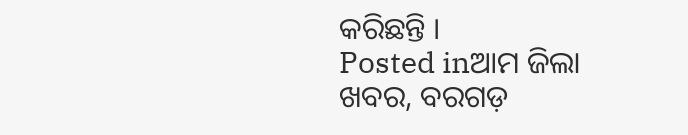କରିଛନ୍ତି ।
Posted inଆମ ଜିଲା ଖବର, ବରଗଡ଼